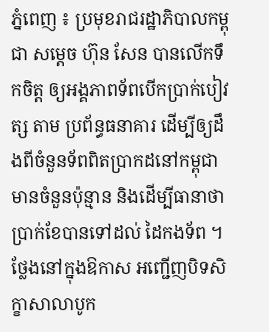ភ្នំពេញ ៖ ប្រមុខរាជរដ្ឋាភិបាលកម្ពុជា សម្ដេច ហ៊ុន សែន បានលើកទឹកចិត្ត ឲ្យអង្គភាពទ័ពបើកប្រាក់បៀវត្ស តាម ប្រព័ន្ធធនាគារ ដើម្បីឲ្យដឹងពីចំនួនទ័ពពិតប្រាកដនៅកម្ពុជា មានចំនួនប៉ុន្មាន និងដើម្បីធានាថា ប្រាក់ខែបានទៅដល់ ដៃកងទ័ព ។
ថ្លែងនៅក្នុងឱកាស អញ្ជើញបិទសិក្ខាសាលាបូក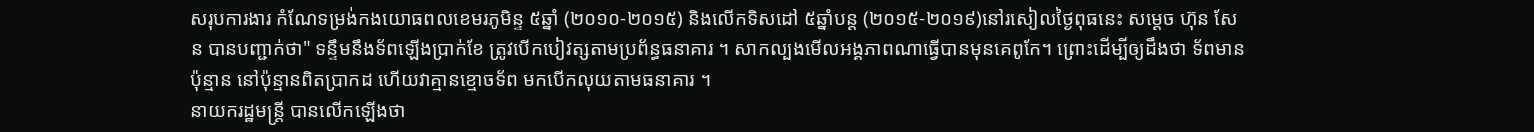សរុបការងារ កំណែទម្រង់កងយោធពលខេមរភូមិន្ទ ៥ឆ្នាំ (២០១០-២០១៥) និងលើកទិសដៅ ៥ឆ្នាំបន្ត (២០១៥-២០១៩)នៅរសៀលថ្ងៃពុធនេះ សម្ដេច ហ៊ុន សែន បានបញ្ជាក់ថា" ទន្ទឹមនឹងទ័ពឡើងប្រាក់ខែ ត្រូវបើកបៀវត្សតាមប្រព័ន្ធធនាគារ ។ សាកល្បងមើលអង្គភាពណាធ្វើបានមុនគេពូកែ។ ព្រោះដើម្បីឲ្យដឹងថា ទ័ពមានប៉ុន្មាន នៅប៉ុន្មានពិតប្រាកដ ហើយវាគ្មានខ្មោចទ័ព មកបើកលុយតាមធនាគារ ។
នាយករដ្ឋមន្ត្រី បានលើកឡើងថា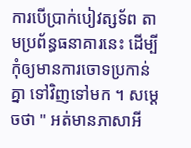ការបើប្រាក់បៀវត្សទ័ព តាមប្រព័ន្ធធនាគារនេះ ដើម្បីកុំឲ្យមានការចោទប្រកាន់គ្នា ទៅវិញទៅមក ។ សម្ដេចថា " អត់មានភាសាអី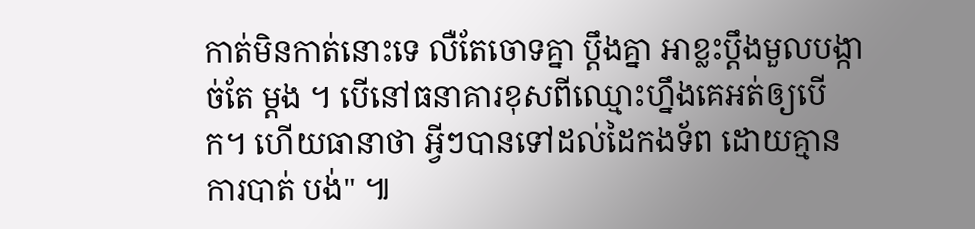កាត់មិនកាត់នោះទេ លឺតែចោទគ្នា ប្ដឹងគ្នា អាខ្លះប្ដឹងមួលបង្កាច់តែ ម្ដង ។ បើនៅធនាគារខុសពីឈ្មោះហ្នឹងគេអត់ឲ្យបើក។ ហើយធានាថា អ្វីៗបានទៅដល់ដៃកងទ័ព ដោយគ្មានការបាត់ បង់" ៕